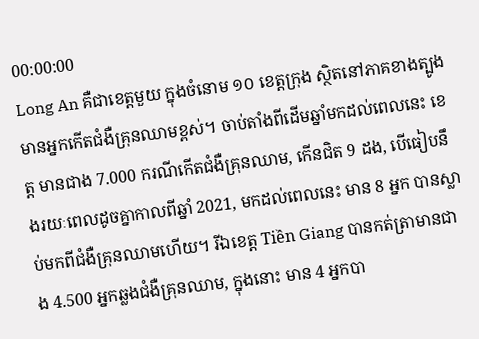00:00:00
Long An គឺជាខេត្តមួយ ក្នុងចំនោម ១០ ខេត្តក្រុង ស្ថិតនៅភាគខាងត្បូង មានអ្នកកើតជំងឺគ្រុនឈាមខ្ពស់។ ចាប់តាំងពីដើមឆ្នាំមកដល់ពេលនេះ ខេត្ត មានជាង 7.000 ករណីកើតជំងឺគ្រុនឈាម, កើនជិត 9 ដង, បើធៀបនឹងរយៈពេលដូចគ្នាកាលពីឆ្នាំ 2021, មកដល់ពេលនេះ មាន 8 អ្នក បានស្លាប់មកពីជំងឺគ្រុនឈាមហើយ។ រីឯខេត្ត Tiền Giang បានកត់ត្រាមានជាង 4.500 អ្នកឆ្លងជំងឺគ្រុនឈាម, ក្នុងនោះ មាន 4 អ្នកបា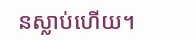នស្លាប់ហើយ។